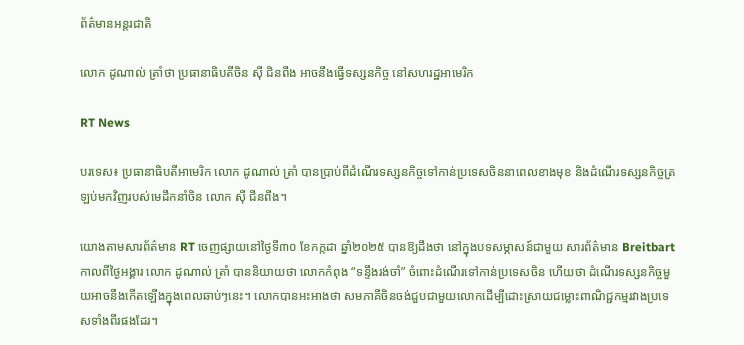ព័ត៌មានអន្តរជាតិ

លោក ដូណាល់ ត្រាំថា ប្រធានាធិបតីចិន ស៊ី ជិនពីង អាចនឹងធ្វើទស្សនកិច្ច នៅសហរដ្ឋអាមេរិក

RT News

បរទេស៖ ប្រធានាធិបតីអាមេរិក លោក ដូណាល់ ត្រាំ បានប្រាប់ពីដំណើរទស្សនកិច្ចទៅកាន់ប្រទេសចិននាពេលខាងមុខ និងដំណើរទស្សនកិច្ចត្រឡប់មកវិញរបស់មេដឹកនាំចិន លោក ស៊ី ជីនពីង។

យោងតាមសារព័ត៌មាន RT ចេញផ្សាយនៅថ្ងៃទី៣០ ខែកក្កដា ឆ្នាំ២០២៥ បានឱ្យដឹងថា នៅក្នុងបទសម្ភាសន៍ជាមួយ សារព័ត៌មាន Breitbart កាលពីថ្ងៃអង្គារ លោក ដូណាល់ ត្រាំ បាននិយាយថា លោកកំពុង “ទន្ទឹងរង់ចាំ” ចំពោះដំណើរទៅកាន់ប្រទេសចិន ហើយថា ដំណើរទស្សនកិច្ចមួយអាចនឹងកើតឡើងក្នុងពេលឆាប់ៗនេះ។ លោកបានអះអាងថា សមភាគីចិនចង់ជួបជាមួយលោកដើម្បីដោះស្រាយជម្លោះពាណិជ្ជកម្មរវាងប្រទេសទាំងពីរផងដែរ។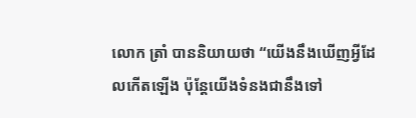លោក ត្រាំ បាននិយាយថា “យើងនឹងឃើញអ្វីដែលកើតឡើង ប៉ុន្តែយើងទំនងជានឹងទៅ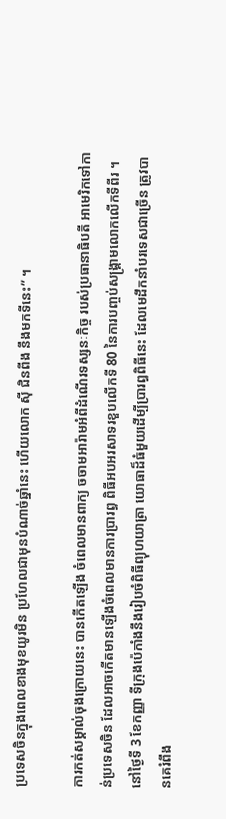ប្រទេសចិនក្នុងពេលខាងមុខយូរមិន ប្រហែលជាមុនបំណាច់ឆ្នាំនេះ ហើយលោក ស៊ី ជិនពីង នឹងមកទីនេះ” ។

ការកត់សម្គាល់ចុងក្រោយនេះ បានកើតឡើង ចំពេលមានពាក្យ ចចាមអារ៉ាមអំពីដំណើរទស្សនៈកិច្ច របស់ប្រធានាធិបតី អាមេរិកទៅកាន់ប្រទេសចិន ដែលអាចកើតមានឡើងចំពេលមានការប្រារព្ធ ពិធីអបអរសាទរខួបលើកទី 80 នៃការបញ្ចប់សង្គ្រាមលោកលើកទីពីរ ។ នៅថ្ងៃទី 3 ខែកញ្ញា ទីក្រុងប៉េកាំងនឹងរៀបចំពិធីព្យុហយាត្រា យោធាដ៏ធំមួយដើម្បីប្រារព្ធពិធីនេះ ដែលមេដឹកនាំបរទេសជាច្រើន ត្រូវបានគេរំពឹង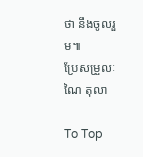ថា នឹងចូលរួម៕
ប្រែសម្រួលៈ ណៃ តុលា

To Top